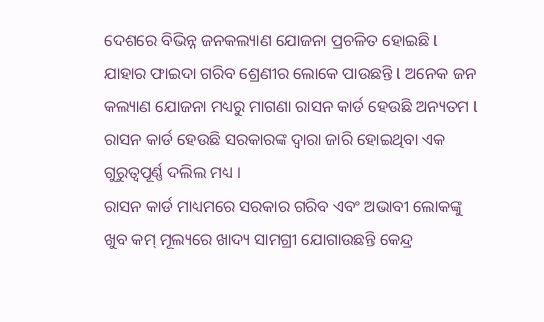ଦେଶରେ ବିଭିନ୍ନ ଜନକଲ୍ୟାଣ ଯୋଜନା ପ୍ରଚଳିତ ହୋଇଛି l ଯାହାର ଫାଇଦା ଗରିବ ଶ୍ରେଣୀର ଲୋକେ ପାଉଛନ୍ତି l ଅନେକ ଜନ କଲ୍ୟାଣ ଯୋଜନା ମଧ୍ୟରୁ ମାଗଣା ରାସନ କାର୍ଡ ହେଉଛି ଅନ୍ୟତମ l ରାସନ କାର୍ଡ ହେଉଛି ସରକାରଙ୍କ ଦ୍ୱାରା ଜାରି ହୋଇଥିବା ଏକ ଗୁରୁତ୍ୱପୂର୍ଣ୍ଣ ଦଲିଲ ମଧ୍ୟ ।
ରାସନ କାର୍ଡ ମାଧ୍ୟମରେ ସରକାର ଗରିବ ଏବଂ ଅଭାବୀ ଲୋକଙ୍କୁ ଖୁବ କମ୍ ମୂଲ୍ୟରେ ଖାଦ୍ୟ ସାମଗ୍ରୀ ଯୋଗାଉଛନ୍ତି କେନ୍ଦ୍ର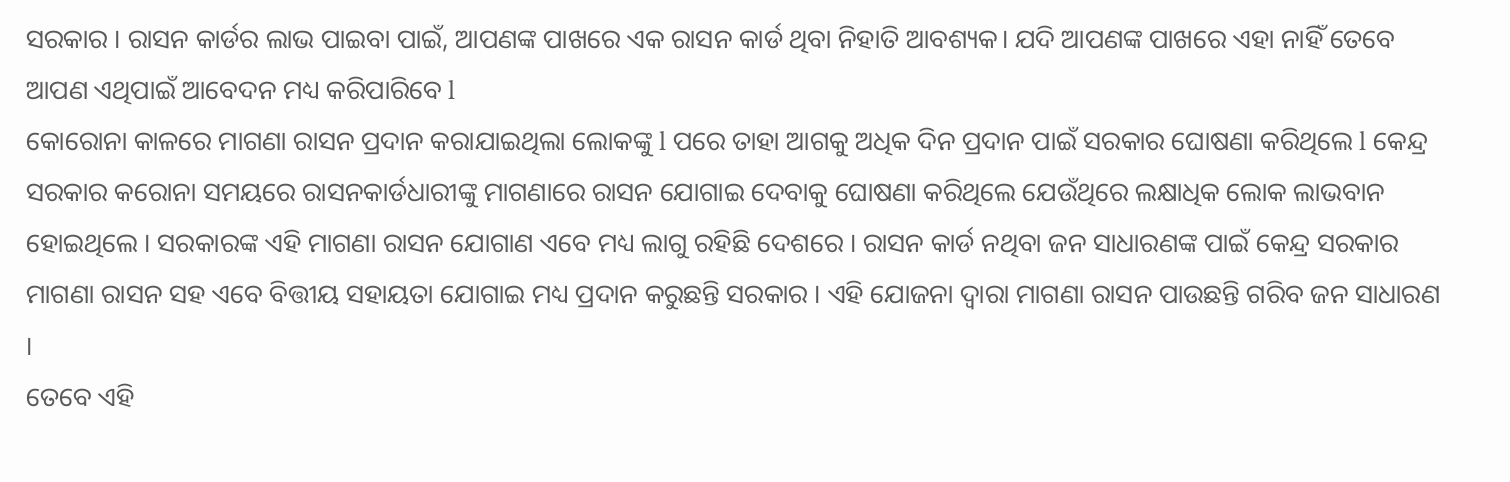ସରକାର । ରାସନ କାର୍ଡର ଲାଭ ପାଇବା ପାଇଁ, ଆପଣଙ୍କ ପାଖରେ ଏକ ରାସନ କାର୍ଡ ଥିବା ନିହାତି ଆବଶ୍ୟକ। ଯଦି ଆପଣଙ୍କ ପାଖରେ ଏହା ନାହିଁ ତେବେ ଆପଣ ଏଥିପାଇଁ ଆବେଦନ ମଧ୍ୟ କରିପାରିବେ l
କୋରୋନା କାଳରେ ମାଗଣା ରାସନ ପ୍ରଦାନ କରାଯାଇଥିଲା ଲୋକଙ୍କୁ l ପରେ ତାହା ଆଗକୁ ଅଧିକ ଦିନ ପ୍ରଦାନ ପାଇଁ ସରକାର ଘୋଷଣା କରିଥିଲେ l କେନ୍ଦ୍ର ସରକାର କରୋନା ସମୟରେ ରାସନକାର୍ଡଧାରୀଙ୍କୁ ମାଗଣାରେ ରାସନ ଯୋଗାଇ ଦେବାକୁ ଘୋଷଣା କରିଥିଲେ ଯେଉଁଥିରେ ଲକ୍ଷାଧିକ ଲୋକ ଲାଭବାନ ହୋଇଥିଲେ । ସରକାରଙ୍କ ଏହି ମାଗଣା ରାସନ ଯୋଗାଣ ଏବେ ମଧ୍ୟ ଲାଗୁ ରହିଛି ଦେଶରେ । ରାସନ କାର୍ଡ ନଥିବା ଜନ ସାଧାରଣଙ୍କ ପାଇଁ କେନ୍ଦ୍ର ସରକାର ମାଗଣା ରାସନ ସହ ଏବେ ବିତ୍ତୀୟ ସହାୟତା ଯୋଗାଇ ମଧ୍ୟ ପ୍ରଦାନ କରୁଛନ୍ତି ସରକାର । ଏହି ଯୋଜନା ଦ୍ୱାରା ମାଗଣା ରାସନ ପାଉଛନ୍ତି ଗରିବ ଜନ ସାଧାରଣ ।
ତେବେ ଏହି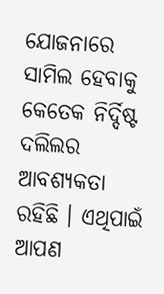ଯୋଜନାରେ ସାମିଲ ହେବାକୁ କେତେକ ନିର୍ଦ୍ଦିଷ୍ଟ ଦଲିଲର ଆବଶ୍ୟକତା ରହିଛି । ଏଥିପାଇଁ ଆପଣ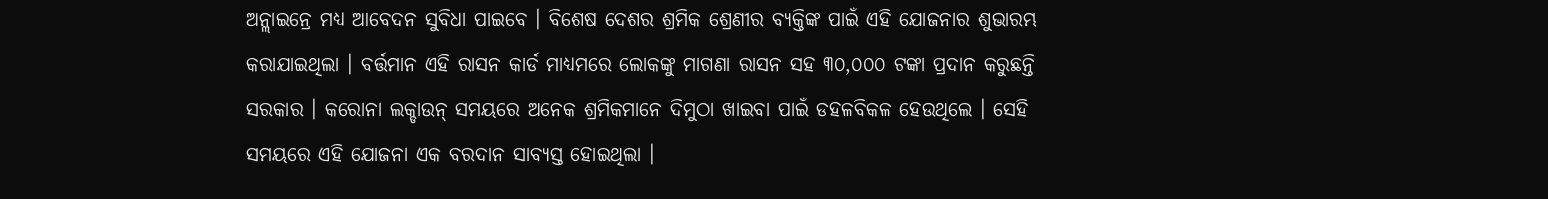ଅନ୍ଲାଇନ୍ରେ ମଧ୍ୟ ଆବେଦନ ସୁବିଧା ପାଇବେ । ବିଶେଷ ଦେଶର ଶ୍ରମିକ ଶ୍ରେଣୀର ବ୍ୟକ୍ତିଙ୍କ ପାଇଁ ଏହି ଯୋଜନାର ଶୁଭାରମ୍ଭ କରାଯାଇଥିଲା । ବର୍ତ୍ତମାନ ଏହି ରାସନ କାର୍ଡ ମାଧ୍ୟମରେ ଲୋକଙ୍କୁ ମାଗଣା ରାସନ ସହ ୩୦,୦୦୦ ଟଙ୍କା ପ୍ରଦାନ କରୁଛନ୍ତି ସରକାର । କରୋନା ଲକ୍ଡାଉନ୍ ସମୟରେ ଅନେକ ଶ୍ରମିକମାନେ ଦିମୁଠା ଖାଇବା ପାଇଁ ଡହଳବିକଳ ହେଉଥିଲେ । ସେହି ସମୟରେ ଏହି ଯୋଜନା ଏକ ବରଦାନ ସାବ୍ୟସ୍ତ ହୋଇଥିଲା ।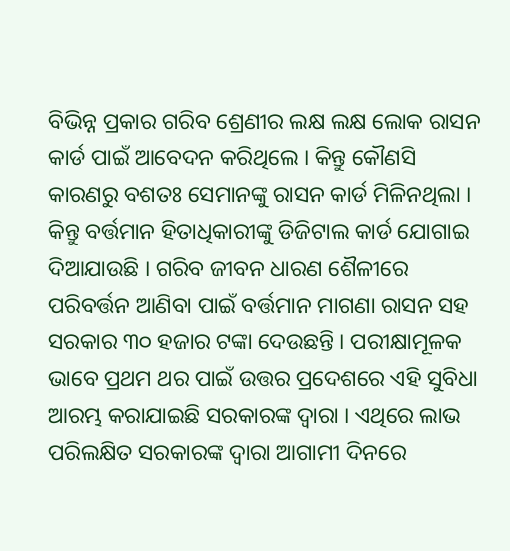ବିଭିନ୍ନ ପ୍ରକାର ଗରିବ ଶ୍ରେଣୀର ଲକ୍ଷ ଲକ୍ଷ ଲୋକ ରାସନ କାର୍ଡ ପାଇଁ ଆବେଦନ କରିଥିଲେ । କିନ୍ତୁ କୌଣସି କାରଣରୁ ବଶତଃ ସେମାନଙ୍କୁ ରାସନ କାର୍ଡ ମିଳିନଥିଲା । କିନ୍ତୁ ବର୍ତ୍ତମାନ ହିତାଧିକାରୀଙ୍କୁ ଡିଜିଟାଲ କାର୍ଡ ଯୋଗାଇ ଦିଆଯାଉଛି । ଗରିବ ଜୀବନ ଧାରଣ ଶୈଳୀରେ ପରିବର୍ତ୍ତନ ଆଣିବା ପାଇଁ ବର୍ତ୍ତମାନ ମାଗଣା ରାସନ ସହ ସରକାର ୩୦ ହଜାର ଟଙ୍କା ଦେଉଛନ୍ତି । ପରୀକ୍ଷାମୂଳକ ଭାବେ ପ୍ରଥମ ଥର ପାଇଁ ଉତ୍ତର ପ୍ରଦେଶରେ ଏହି ସୁବିଧା ଆରମ୍ଭ କରାଯାଇଛି ସରକାରଙ୍କ ଦ୍ୱାରା । ଏଥିରେ ଲାଭ ପରିଲକ୍ଷିତ ସରକାରଙ୍କ ଦ୍ୱାରା ଆଗାମୀ ଦିନରେ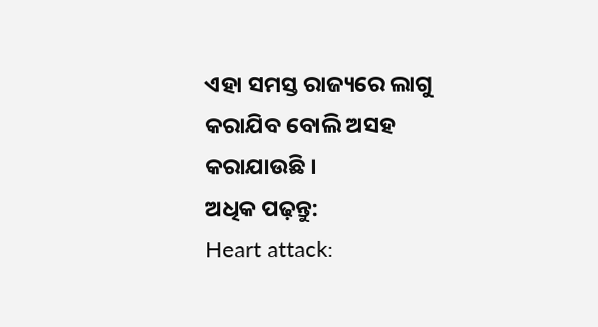ଏହା ସମସ୍ତ ରାଜ୍ୟରେ ଲାଗୁ କରାଯିବ ବୋଲି ଅସହ କରାଯାଉଛି ।
ଅଧିକ ପଢ଼ନ୍ତୁ:
Heart attack: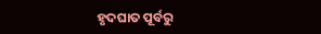ହୃଦଘାତ ପୂର୍ବରୁ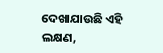ଦେଖାଯାଉଛି ଏହି ଲକ୍ଷଣ,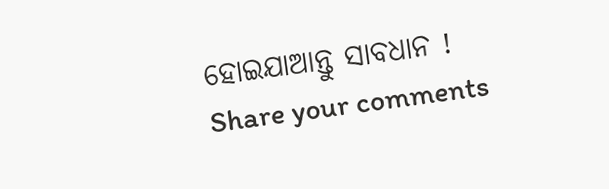ହୋଇଯାଆନ୍ତୁ ସାବଧାନ !
Share your comments